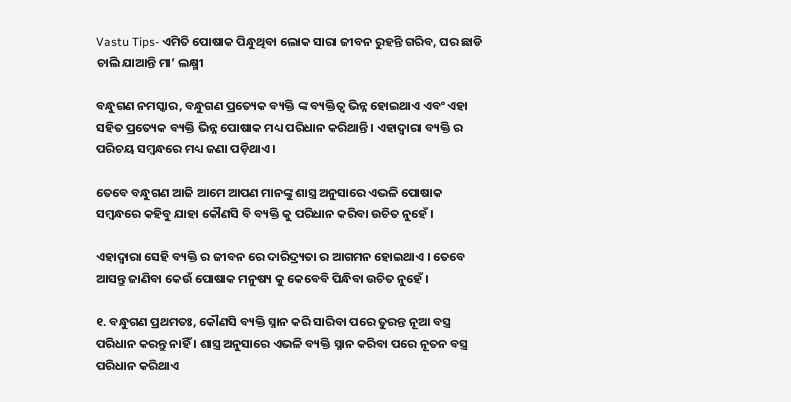Vastu Tips- ଏମିତି ପୋଷାକ ପିନ୍ଧୁଥିବା ଲୋକ ସାରା ଜୀବନ ରୁହନ୍ତି ଗରିବ, ଘର ଛାଡି ଚାଲି ଯାଆନ୍ତି ମା’ ଲକ୍ଷ୍ମୀ

ବନ୍ଧୁଗଣ ନମସ୍କାର, ବନ୍ଧୁଗଣ ପ୍ରତ୍ୟେକ ବ୍ୟକ୍ତି ଙ୍କ ବ୍ୟକ୍ତିତ୍ୱ ଭିନ୍ନ ହୋଇଥାଏ ଏବଂ ଏହା ସହିତ ପ୍ରତ୍ୟେକ ବ୍ୟକ୍ତି ଭିନ୍ନ ପୋଷାକ ମଧ୍ୟ ପରିଧାନ କରିଥାନ୍ତି । ଏହାଦ୍ୱାରା ବ୍ୟକ୍ତି ର ପରିଚୟ ସମ୍ବନ୍ଧରେ ମଧ୍ୟ ଜଣା ପଡ଼ିଥାଏ ।

ତେବେ ବନ୍ଧୁଗଣ ଆଜି ଆମେ ଆପଣ ମାନଙ୍କୁ ଶାସ୍ତ୍ର ଅନୁସାରେ ଏଭଳି ପୋଷାକ ସମ୍ବନ୍ଧରେ କହିବୁ ଯାହା କୌଣସି ବି ବ୍ୟକ୍ତି କୁ ପରିଧାନ କରିବା ଉଚିତ ନୁହେଁ ।

ଏହାଦ୍ବାରା ସେହି ବ୍ୟକ୍ତି ର ଜୀବନ ରେ ଦାରିଦ୍ର୍ୟତା ର ଆଗମନ ହୋଇଥାଏ । ତେବେ ଆସନ୍ତୁ ଜାଣିବା କେଉଁ ପୋଷାକ ମନୁଷ୍ୟ କୁ କେବେବି ପିନ୍ଧିବା ଉଚିତ ନୁହେଁ ।

୧. ବନ୍ଧୁଗଣ ପ୍ରଥମତଃ, କୌଣସି ବ୍ୟକ୍ତି ସ୍ନାନ କରି ସାରିବା ପରେ ତୁରନ୍ତ ନୂଆ ବସ୍ତ୍ର ପରିଧାନ କରନ୍ତୁ ନାହିଁ । ଶାସ୍ତ୍ର ଅନୁସାରେ ଏଭଳି ବ୍ୟକ୍ତି ସ୍ନାନ କରିବା ପରେ ନୂତନ ବସ୍ତ୍ର ପରିଧାନ କରିଥାଏ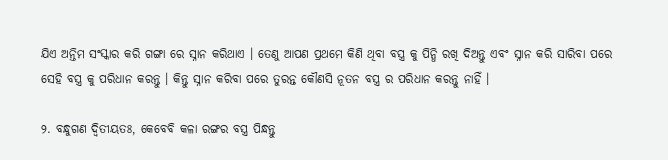ଯିଏ ଅନ୍ତିମ ସଂସ୍କାର କରି ଗଙ୍ଗା ରେ ସ୍ନାନ କରିଥାଏ । ତେଣୁ ଆପଣ ପ୍ରଥମେ କିଣି ଥିବା ବସ୍ତ୍ର କୁ ପିନ୍ଧି ରଖି ଦିଅନ୍ତୁ ଏବଂ ସ୍ନାନ କରି ସାରିବା ପରେ ସେହି ବସ୍ତ୍ର କୁ ପରିଧାନ କରନ୍ତୁ । କିନ୍ତୁ ସ୍ନାନ କରିବା ପରେ ତୁରନ୍ତ କୌଣସି ନୂତନ ବସ୍ତ୍ର ର ପରିଧାନ କରନ୍ତୁ ନାହିଁ ।

୨. ବନ୍ଧୁଗଣ ଦ୍ଵିତୀୟତଃ, କେବେବି କଳା ରଙ୍ଗର ବସ୍ତ୍ର ପିନ୍ଧନ୍ତୁ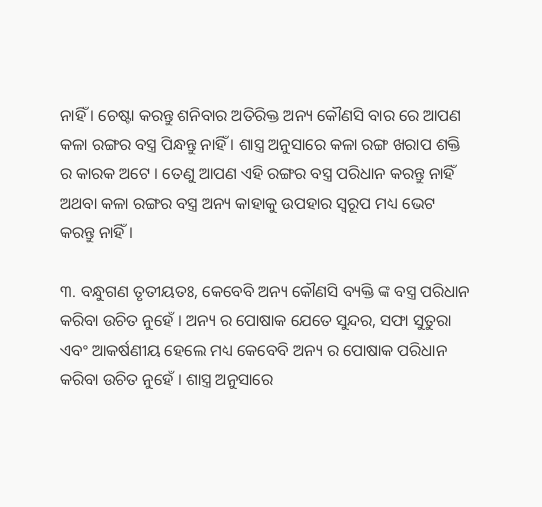ନାହିଁ । ଚେଷ୍ଟା କରନ୍ତୁ ଶନିବାର ଅତିରିକ୍ତ ଅନ୍ୟ କୌଣସି ବାର ରେ ଆପଣ କଳା ରଙ୍ଗର ବସ୍ତ୍ର ପିନ୍ଧନ୍ତୁ ନାହିଁ । ଶାସ୍ତ୍ର ଅନୁସାରେ କଳା ରଙ୍ଗ ଖରାପ ଶକ୍ତି ର କାରକ ଅଟେ । ତେଣୁ ଆପଣ ଏହି ରଙ୍ଗର ବସ୍ତ୍ର ପରିଧାନ କରନ୍ତୁ ନାହିଁ ଅଥବା କଳା ରଙ୍ଗର ବସ୍ତ୍ର ଅନ୍ୟ କାହାକୁ ଉପହାର ସ୍ୱରୂପ ମଧ୍ୟ ଭେଟ କରନ୍ତୁ ନାହିଁ ।

୩. ବନ୍ଧୁଗଣ ତୃତୀୟତଃ, କେବେବି ଅନ୍ୟ କୌଣସି ବ୍ୟକ୍ତି ଙ୍କ ବସ୍ତ୍ର ପରିଧାନ କରିବା ଉଚିତ ନୁହେଁ । ଅନ୍ୟ ର ପୋଷାକ ଯେତେ ସୁନ୍ଦର, ସଫା ସୁତୁରା ଏବଂ ଆକର୍ଷଣୀୟ ହେଲେ ମଧ୍ୟ କେବେବି ଅନ୍ୟ ର ପୋଷାକ ପରିଧାନ କରିବା ଉଚିତ ନୁହେଁ । ଶାସ୍ତ୍ର ଅନୁସାରେ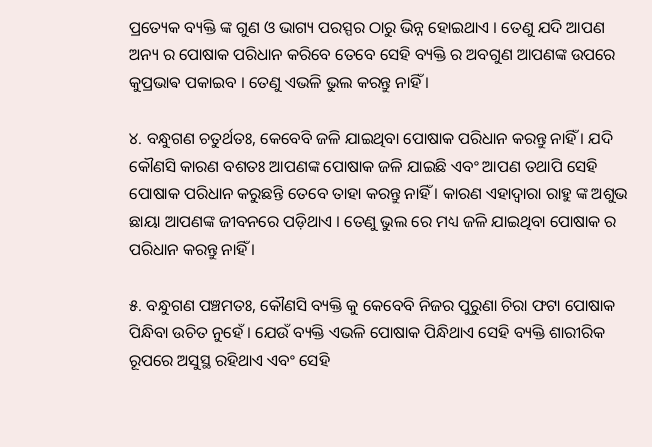ପ୍ରତ୍ୟେକ ବ୍ୟକ୍ତି ଙ୍କ ଗୁଣ ଓ ଭାଗ୍ୟ ପରସ୍ପର ଠାରୁ ଭିନ୍ନ ହୋଇଥାଏ । ତେଣୁ ଯଦି ଆପଣ ଅନ୍ୟ ର ପୋଷାକ ପରିଧାନ କରିବେ ତେବେ ସେହି ବ୍ୟକ୍ତି ର ଅବଗୁଣ ଆପଣଙ୍କ ଉପରେ କୁପ୍ରଭାଵ ପକାଇବ । ତେଣୁ ଏଭଳି ଭୁଲ କରନ୍ତୁ ନାହିଁ ।

୪. ବନ୍ଧୁଗଣ ଚତୁର୍ଥତଃ, କେବେବି ଜଳି ଯାଇଥିବା ପୋଷାକ ପରିଧାନ କରନ୍ତୁ ନାହିଁ । ଯଦି କୌଣସି କାରଣ ବଶତଃ ଆପଣଙ୍କ ପୋଷାକ ଜଳି ଯାଇଛି ଏବଂ ଆପଣ ତଥାପି ସେହି ପୋଷାକ ପରିଧାନ କରୁଛନ୍ତି ତେବେ ତାହା କରନ୍ତୁ ନାହିଁ । କାରଣ ଏହାଦ୍ବାରା ରାହୁ ଙ୍କ ଅଶୁଭ ଛାୟା ଆପଣଙ୍କ ଜୀବନରେ ପଡ଼ିଥାଏ । ତେଣୁ ଭୁଲ ରେ ମଧ୍ୟ ଜଳି ଯାଇଥିବା ପୋଷାକ ର ପରିଧାନ କରନ୍ତୁ ନାହିଁ ।

୫. ବନ୍ଧୁଗଣ ପଞ୍ଚମତଃ, କୌଣସି ବ୍ୟକ୍ତି କୁ କେବେବି ନିଜର ପୁରୁଣା ଚିରା ଫଟା ପୋଷାକ ପିନ୍ଧିବା ଉଚିତ ନୁହେଁ । ଯେଉଁ ବ୍ୟକ୍ତି ଏଭଳି ପୋଷାକ ପିନ୍ଧିଥାଏ ସେହି ବ୍ୟକ୍ତି ଶାରୀରିକ ରୂପରେ ଅସୁସ୍ଥ ରହିଥାଏ ଏବଂ ସେହି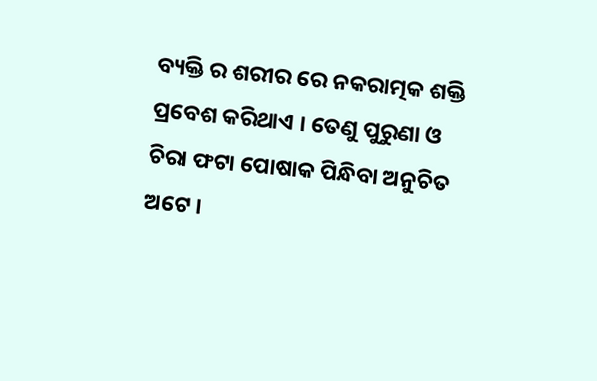ବ୍ୟକ୍ତି ର ଶରୀର ରେ ନକରାତ୍ମକ ଶକ୍ତି ପ୍ରବେଶ କରିଥାଏ । ତେଣୁ ପୁରୁଣା ଓ ଚିରା ଫଟା ପୋଷାକ ପିନ୍ଧିବା ଅନୁଚିତ ଅଟେ ।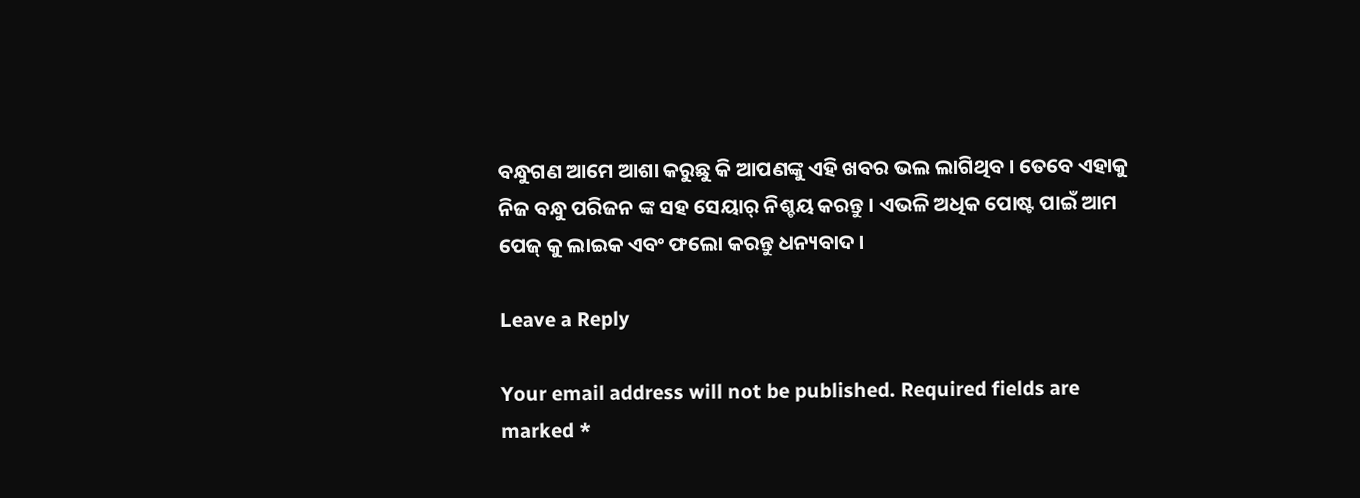ବନ୍ଧୁଗଣ ଆମେ ଆଶା କରୁଛୁ କି ଆପଣଙ୍କୁ ଏହି ଖବର ଭଲ ଲାଗିଥିବ । ତେବେ ଏହାକୁ ନିଜ ବନ୍ଧୁ ପରିଜନ ଙ୍କ ସହ ସେୟାର୍ ନିଶ୍ଚୟ କରନ୍ତୁ । ଏଭଳି ଅଧିକ ପୋଷ୍ଟ ପାଇଁ ଆମ ପେଜ୍ କୁ ଲାଇକ ଏବଂ ଫଲୋ କରନ୍ତୁ ଧନ୍ୟବାଦ ।

Leave a Reply

Your email address will not be published. Required fields are marked *